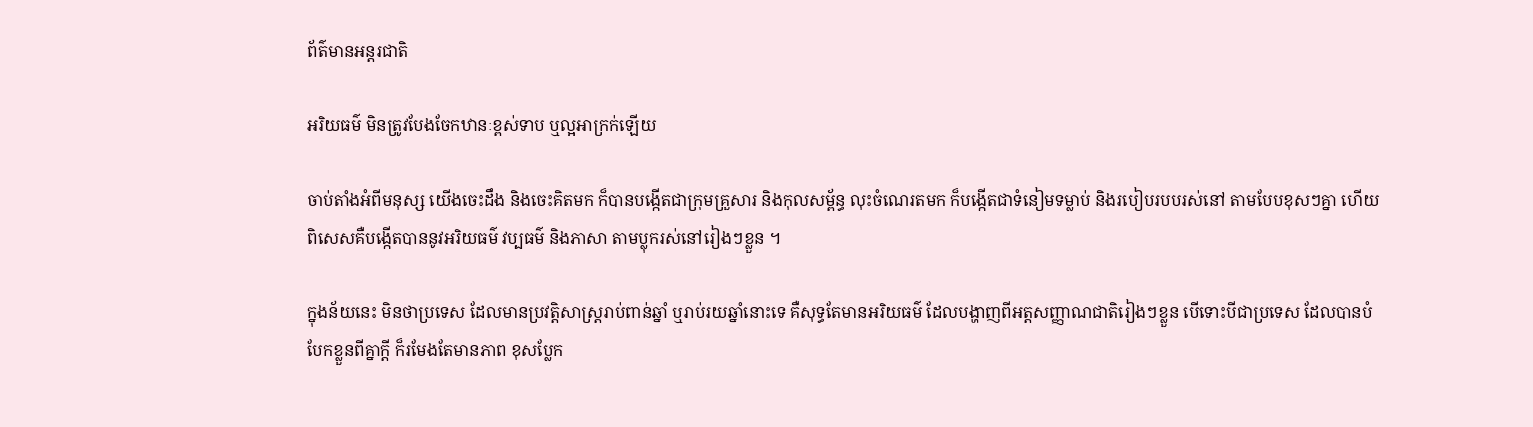ព័ត៌មានអន្តរជាតិ

អរិយធម៌ មិនត្រូវបែងចែកឋានៈខ្ពស់ទាប ឬល្អអាក្រក់ឡើយ

ចាប់តាំងអំពីមនុស្ស យើងចេះដឹង និងចេះគិតមក ក៏បានបង្កើតជាក្រុមគ្រួសារ និងកុលសម្ព័ន្ធ លុះចំណេរតមក ក៏បង្កើតជាទំនៀមទម្លាប់ និងរបៀបរបបរស់នៅ តាមបែបខុសៗគ្នា ហើយពិសេសគឺបង្កើតបាននូវអរិយធម៌ វប្បធម៌ និងភាសា តាមប្លុករស់នៅរៀងៗខ្លួន ។

ក្នុងន័យនេះ មិនថាប្រទេស ដែលមានប្រវត្តិសាស្ត្ររាប់ពាន់ឆ្នាំ ឬរាប់រយឆ្នាំនោះទេ គឺសុទ្ធតែមានអរិយធម៌ ដែលបង្ហាញពីអត្តសញ្ញាណជាតិរៀងៗខ្លួន បើទោះបីជាប្រទេស ដែលបានបំបែកខ្លួនពីគ្នាក្តី ក៏រមែងតែមានភាព ខុសប្លែក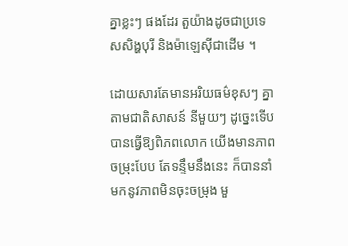គ្នាខ្លះៗ ផងដែរ តួយ៉ាងដូចជាប្រទេសសិង្ហបុរី និងម៉ាឡេស៊ីជាដើម ។

ដោយសារតែមានអរិយធម៌ខុសៗ គ្នាតាមជាតិសាសន៍ នីមួយៗ ដូច្នេះទើបបានធ្វើឱ្យពិភពលោក យើងមានភាពចម្រុះបែប តែទន្ទឹមនឹងនេះ ក៏បាននាំមកនូវភាពមិនចុះចម្រុង មួ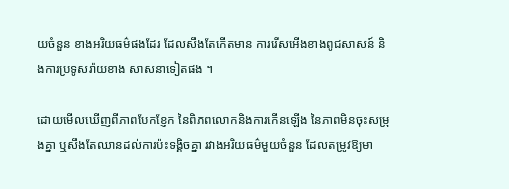យចំនួន ខាងអរិយធម៌ផងដែរ ដែលសឹងតែកើតមាន ការរើសអើងខាងពូជសាសន៍ និងការប្រទូសរ៉ាយខាង សាសនាទៀតផង ។

ដោយមើលឃើញពីភាពបែកខ្ញែក នៃពិភពលោកនិងការកើនឡើង នៃភាពមិនចុះសម្រុងគ្នា ឬសឹងតែឈានដល់ការប៉ះទង្គិចគ្នា រវាងអរិយធម៌មួយចំនួន ដែលតម្រូវឱ្យមា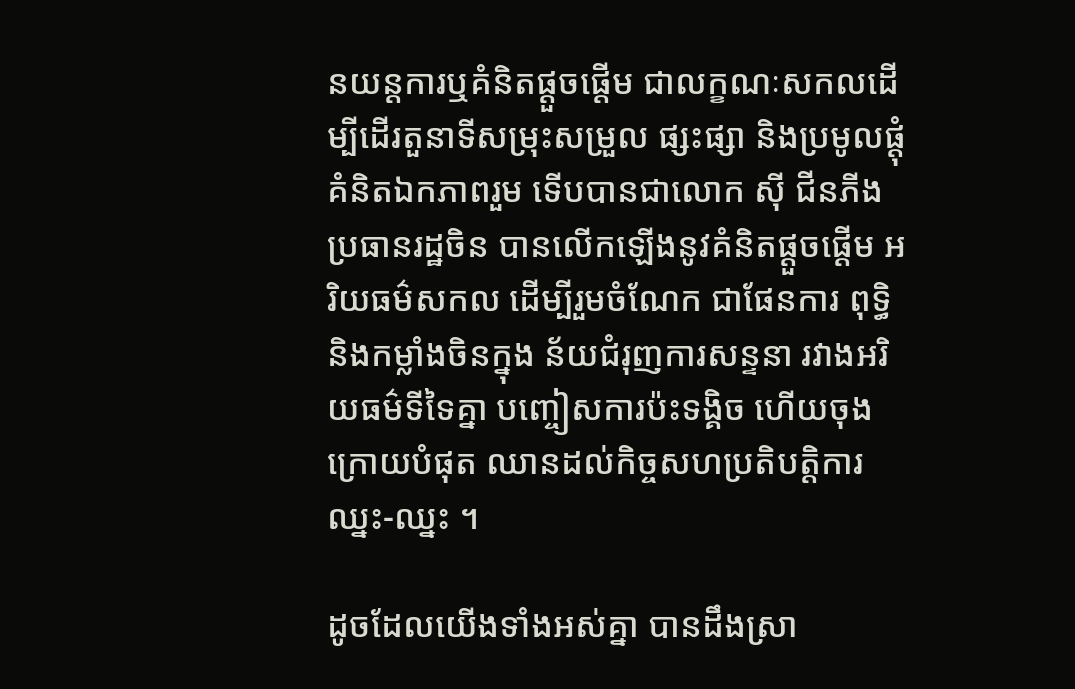នយន្តការឬគំនិតផ្តួចផ្តើម ជាលក្ខណៈសកលដើម្បីដើរតួនាទីសម្រុះសម្រួល ផ្សះផ្សា និងប្រមូលផ្តុំគំនិតឯកភាពរួម ទើបបានជាលោក ស៊ី ជីនភីង ប្រធានរដ្ឋចិន បានលើកឡើងនូវគំនិតផ្តួចផ្តើម អរិយធម៌សកល ដើម្បីរួមចំណែក ជាផែនការ ពុទ្ធិ និងកម្លាំងចិនក្នុង ន័យជំរុញការសន្ទនា រវាងអរិយធម៌ទីទៃគ្នា បញ្ចៀសការប៉ះទង្គិច ហើយចុងក្រោយបំផុត ឈានដល់កិច្ចសហប្រតិបត្តិការឈ្នះ-ឈ្នះ ។

ដូចដែលយើងទាំងអស់គ្នា បានដឹងស្រា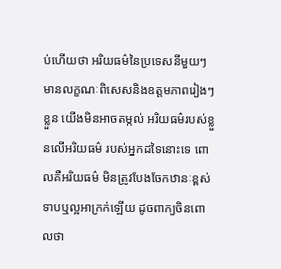ប់ហើយថា អរិយធម៌នៃប្រទេសនីមួយៗមានលក្ខណៈពិសេសនិងឧត្តមភាពរៀងៗខ្លួន យើងមិនអាចតម្កល់ អរិយធម៌របស់ខ្លួនលើអរិយធម៌ របស់អ្នកដទៃនោះទេ ពោលគឺអរិយធម៌ មិនត្រូវបែងចែកឋានៈខ្ពស់ទាបឬល្អអាក្រក់ឡើយ ដូចពាក្យចិនពោលថា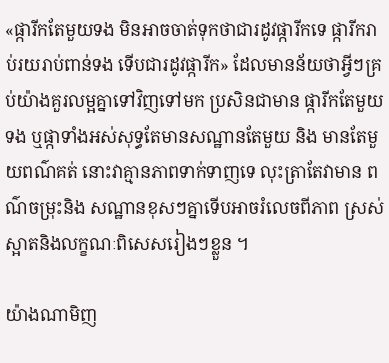«ផ្ការីកតែមួយទង មិនអាចចាត់ទុកថាជារដូវផ្ការីកទេ ផ្ការីករាប់រយរាប់ពាន់ទង ទើបជារដូវផ្ការីក» ដែលមានន័យថាអ្វីៗគ្រប់យ៉ាងគួរលម្អគ្នាទៅវិញទៅមក ប្រសិនជាមាន ផ្ការីកតែមួយទង ឬផ្កាទាំងអស់សុទ្ធតែមានសណ្ឋានតែមួយ និង មានតែមួយពណ៌គត់ នោះវាគ្មានភាពទាក់ទាញទេ លុះត្រាតែវាមាន ពណ៌ចម្រុះនិង សណ្ឋានខុសៗគ្នាទើបអាចរំលេចពីភាព ស្រស់ស្អាតនិងលក្ខណៈពិសេសរៀងៗខ្លួន ។

យ៉ាងណាមិញ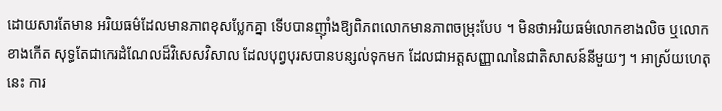ដោយសារតែមាន អរិយធម៌ដែលមានភាពខុសប្លែកគ្នា ទើបបានញ៉ាំងឱ្យពិភពលោកមានភាពចម្រុះបែប ។ មិនថាអរិយធម៌លោកខាងលិច ឬលោកខាងកើត សុទ្ធតែជាកេរដំណែលដ៏វិសេសវិសាល ដែលបុព្វបុរសបានបន្សល់ទុកមក ដែលជាអត្តសញ្ញាណនៃជាតិសាសន៍នីមួយៗ ។ អាស្រ័យហេតុនេះ ការ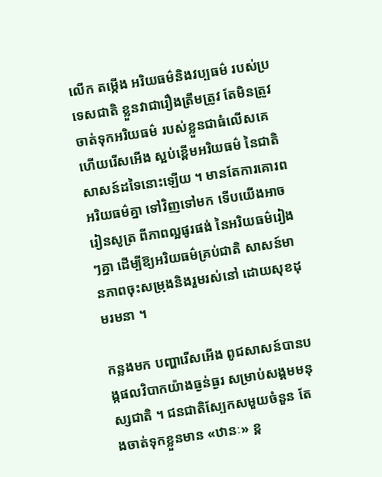លើក តម្កើង អរិយធម៌និងវប្បធម៌ របស់ប្រទេសជាតិ ខ្លួនវាជារឿងត្រឹមត្រូវ តែមិនត្រូវចាត់ទុកអរិយធម៌ របស់ខ្លួនជាធំលើសគេ ហើយរើសអើង ស្អប់ខ្ពើមអរិយធម៌ នៃជាតិសាសន៍ដទៃនោះឡើយ ។ មានតែការគោរពអរិយធម៌គ្នា ទៅវិញទៅមក ទើបយើងអាចរៀនសូត្រ ពីភាពល្អផូរផង់ នៃអរិយធម៌រៀងៗគ្នា ដើម្បីឱ្យអរិយធម៌គ្រប់ជាតិ សាសន៍មានភាពចុះសម្រុងនិងរួមរស់នៅ ដោយសុខដុមរមនា ។

កន្លងមក បញ្ហារើសអើង ពូជសាសន៍បានបង្កផលវិបាកយ៉ាងធ្ងន់ធ្ងរ សម្រាប់សង្គមមនុស្សជាតិ ។ ជនជាតិស្បែកសមួយចំនួន តែងចាត់ទុកខ្លួនមាន «ឋានៈ» ខ្ព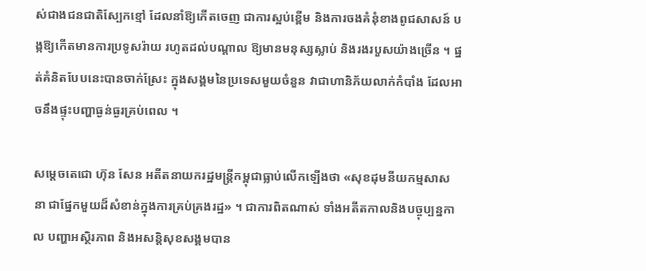ស់ជាងជនជាតិស្បែកខ្មៅ ដែលនាំឱ្យកើតចេញ ជាការស្អប់ខ្ពើម និងការចងគំនុំខាងពូជសាសន៍ បង្កឱ្យកើតមានការប្រទូសរ៉ាយ រហូតដល់បណ្តាល ឱ្យមានមនុស្សស្លាប់ និងរងរបួសយ៉ាងច្រើន ។ ផ្នត់គំនិតបែបនេះបានចាក់ស្រែះ ក្នុងសង្គមនៃប្រទេសមួយចំនួន វាជាហានិភ័យលាក់កំបាំង ដែលអាចនឹងផ្ទុះបញ្ហាធ្ងន់ធ្ងរគ្រប់ពេល ។

សម្តេចតេជោ ហ៊ុន សែន អតីតនាយករដ្ឋមន្ត្រីកម្ពុជាធ្លាប់លើកឡើងថា «សុខដុមនីយកម្មសាសនា ជាផ្នែកមួយដ៏សំខាន់ក្នុងការគ្រប់គ្រងរដ្ឋ» ។ ជាការពិតណាស់ ទាំងអតីតកាលនិងបច្ចុប្បន្នកាល បញ្ហាអស្ថិរភាព និងអសន្តិសុខសង្គមបាន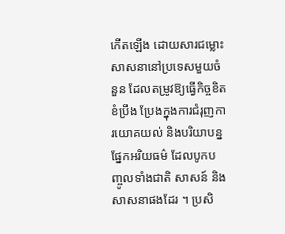កើតឡើង ដោយសារជម្លោះសាសនានៅប្រទេសមួយចំនួន ដែលតម្រូវឱ្យធ្វើកិច្ចខិតខំប្រឹង ប្រែងក្នុងការជំរុញការយោគយល់ និងបរិយាបន្នផ្នែកអរិយធម៌ ដែលបូកបញ្ចូលទាំងជាតិ សាសន៍ និងសាសនាផងដែរ ។ ប្រសិ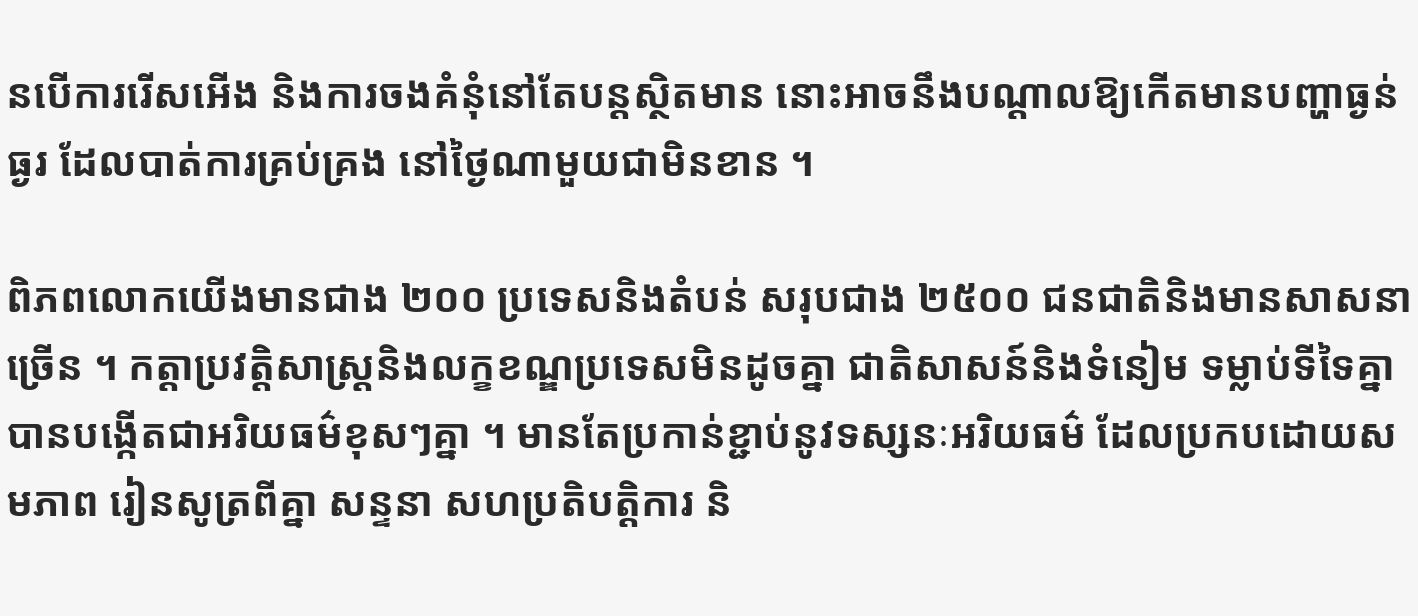នបើការរើសអើង និងការចងគំនុំនៅតែបន្តស្ថិតមាន នោះអាចនឹងបណ្តាលឱ្យកើតមានបញ្ហាធ្ងន់ធ្ងរ ដែលបាត់ការគ្រប់គ្រង នៅថ្ងៃណាមួយជាមិនខាន ។

ពិភពលោកយើងមានជាង ២០០ ប្រទេសនិងតំបន់ សរុបជាង ២៥០០ ជនជាតិនិងមានសាសនាច្រើន ។ កត្តាប្រវត្តិសាស្ត្រនិងលក្ខខណ្ឌប្រទេសមិនដូចគ្នា ជាតិសាសន៍និងទំនៀម ទម្លាប់ទីទៃគ្នា បានបង្កើតជាអរិយធម៌ខុសៗគ្នា ។ មានតែប្រកាន់ខ្ជាប់នូវទស្សនៈអរិយធម៌ ដែលប្រកបដោយសមភាព រៀនសូត្រពីគ្នា សន្ទនា សហប្រតិបត្តិការ និ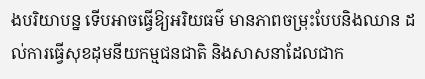ងបរិយាបន្ន ទើបអាចធ្វើឱ្យអរិយធម៌ មានភាពចម្រុះបែបនិងឈាន ដល់ការធ្វើសុខដុមនីយកម្មជនជាតិ និងសាសនាដែលជាក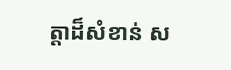ត្តាដ៏សំខាន់ ស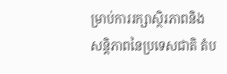ម្រាប់ការរក្សាស្ថិរភាពនិង សន្តិភាពនៃប្រទេសជាតិ តំប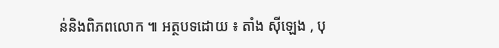ន់និងពិភពលោក ៕ អត្ថបទដោយ ៖ តាំង ស៊ីឡេង , បុ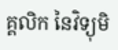គ្គលិក នៃវិទ្យុមិ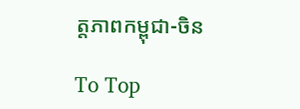ត្តភាពកម្ពុជា-ចិន

To Top